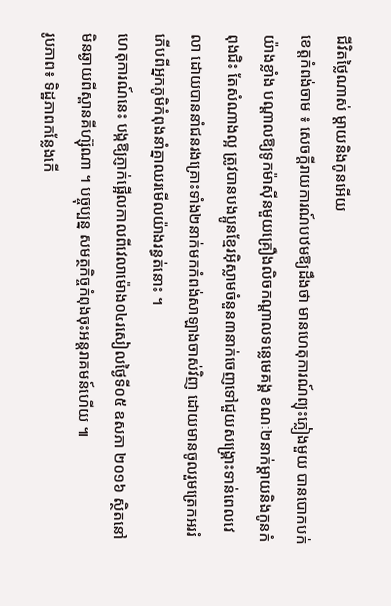ជីវិតថ្លៃណាស់ ម្តាយនិងកូនអើយ
ខេត្តកំពង់ចាម ៖ សេចក្តីរាយការណ៍បឋមឱ្យដឹងថា មានហេតុការណ៍ព្យុះភ្លៀងមួយ បានបោកបក់យ៉ាងខ្លាំង បណ្តាលឱ្យទូកម៉ាស៊ីនមួយគ្រឿងលិចកណ្តាលទន្លេមេគង្គ ខណៈ២នាក់ម្តាយនិងកូនកំពុងជិះ តែសំណាងល្អ ត្រូវបានបងប្អូនខ្មែរអ៊ិស្លាមចំនួន៣នាក់ចេញទៅជួយសង្គ្រោះទាន់ពេលវេលា ដោយបាននាំជនរងគ្រោះទាំង២នាក់មកកំពង់សាឡាងចាស់វិញ ដោយមានចូលរួមត្រេកអររំភើបពីអ្នកភូមិកំពុងនាំគ្នាឈរមើលយ៉ាងរន្ធត់នោះ ។
ហេតុការណ៍នេះ បង្កឱ្យភ្ញាក់ផ្អើលកាលពីវេលាម៉ោង០៤រសៀលថ្ងៃទី០៥ ឧសភា ២០១៦ ស្ថិតនៅមិនឆ្ងាយពីស្ពានគីហ្ស៊ុណា ។ បច្ចុប្បន្ន សមត្ថកិច្ចកំពុងចុះអន្តរាគមន៍ហើយ ៕
រូបភាព៖ ទិដ្ឋភាពកន្លែងកើ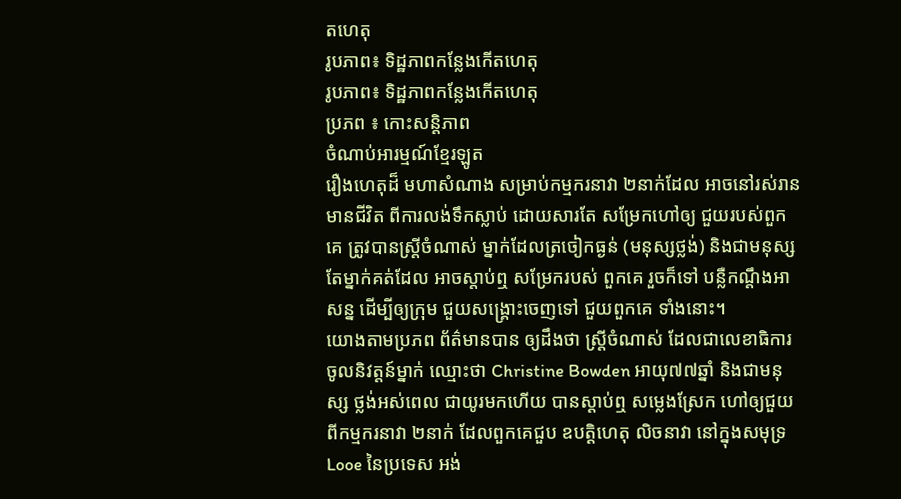តហេតុ
រូបភាព៖ ទិដ្ឋភាពកន្លែងកើតហេតុ
រូបភាព៖ ទិដ្ឋភាពកន្លែងកើតហេតុ
ប្រភព ៖ កោះសន្តិភាព
ចំណាប់អារម្មណ៍ខ្មែរឡូត
រឿងហេតុដ៏ មហាសំណាង សម្រាប់កម្មករនាវា ២នាក់ដែល អាចនៅរស់រាន មានជីវិត ពីការលង់ទឹកស្លាប់ ដោយសារតែ សម្រែកហៅឲ្យ ជួយរបស់ពួកគេ ត្រូវបានស្ត្រីចំណាស់ ម្នាក់ដែលត្រចៀកធ្ងន់ (មនុស្សថ្លង់) និងជាមនុស្ស តែម្នាក់គត់ដែល អាចស្តាប់ឮ សម្រែករបស់ ពួកគេ រួចក៏ទៅ បន្លឺកណ្តឹងអាសន្ន ដើម្បីឲ្យក្រុម ជួយសង្រ្គោះចេញទៅ ជួយពួកគេ ទាំងនោះ។
យោងតាមប្រភព ព័ត៌មានបាន ឲ្យដឹងថា ស្រ្តីចំណាស់ ដែលជាលេខាធិការ ចូលនិវត្តន៍ម្នាក់ ឈ្មោះថា Christine Bowden អាយុ៧៧ឆ្នាំ និងជាមនុស្ស ថ្លង់អស់ពេល ជាយូរមកហើយ បានស្តាប់ឮ សម្លេងស្រែក ហៅឲ្យជួយ ពីកម្មករនាវា ២នាក់ ដែលពួកគេជួប ឧបត្តិហេតុ លិចនាវា នៅក្នុងសមុទ្រ Looe នៃប្រទេស អង់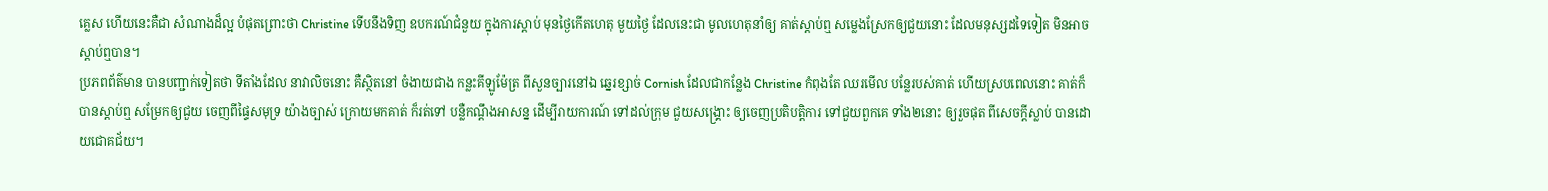គ្លេស ហើយនេះគឺជា សំណាងដ៏ល្អ បំផុតព្រោះថា Christine ទើបនឹងទិញ ឧបករណ៍ជំនួយ ក្នុងការស្តាប់ មុនថ្ងៃកើតហេតុ មួយថ្ងៃ ដែលនេះជា មូលហេតុនាំឲ្យ គាត់ស្តាប់ឮ សម្លេងស្រែកឲ្យជួយនោះ ដែលមនុស្សដទៃទៀត មិនអាចស្តាប់ឮបាន។
ប្រភពព័ត៌មាន បានបញ្ជាក់ទៀតថា ទីតាំងដែល នាវាលិចនោះ គឺស្ថិតនៅ ចំងាយជាង កន្លះគីឡូម៉ែត្រ ពីសួនច្បារនៅឯ ឆ្នេរខ្សាច់ Cornish ដែលជាកន្លែង Christine កំពុងតែ ឈរមើល បន្លែរបស់គាត់ ហើយស្របពេលនោះ គាត់ក៏បានស្តាប់ឮ សម្រែកឲ្យជួយ ចេញពីផ្ទៃសមុទ្រ យ៉ាងច្បាស់ ក្រោយមកគាត់ ក៏រត់ទៅ បន្លឺកណ្តឹងអាសន្ន ដើម្បីរាយការណ៍ ទៅដល់ក្រុម ជួយសង្រ្គោះ ឲ្យចេញប្រតិបត្តិការ ទៅជួយពួកគេ ទាំង២នោះ ឲ្យរួចផុត ពីសេចក្តីស្លាប់ បានដោយជោគជ័យ។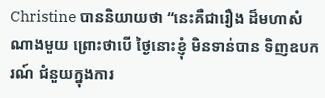Christine បាននិយាយថា “នេះគឺជារឿង ដ៏មហាសំណាងមួយ ព្រោះថាបើ ថ្ងៃនោះខ្ញុំ មិនទាន់បាន ទិញឧបករណ៍ ជំនួយក្នុងការ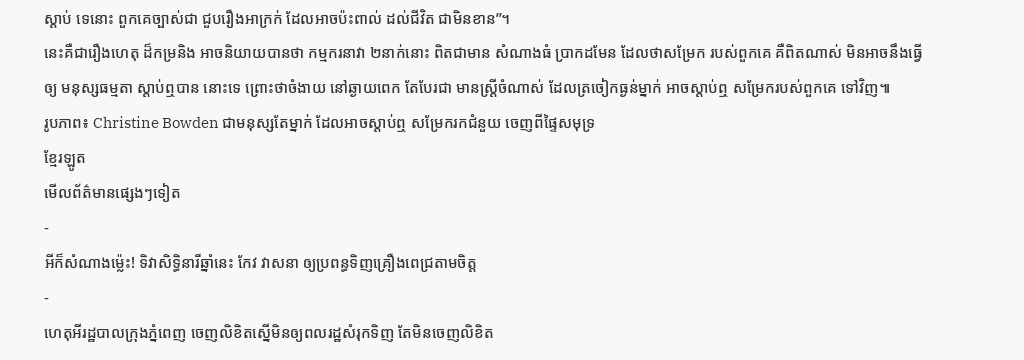ស្តាប់ ទេនោះ ពួកគេច្បាស់ជា ជួបរឿងអាក្រក់ ដែលអាចប៉ះពាល់ ដល់ជីវិត ជាមិនខាន”។
នេះគឺជារឿងហេតុ ដ៏កម្រនិង អាចនិយាយបានថា កម្មករនាវា ២នាក់នោះ ពិតជាមាន សំណាងធំ ប្រាកដមែន ដែលថាសម្រែក របស់ពួកគេ គឺពិតណាស់ មិនអាចនឹងធ្វើឲ្យ មនុស្សធម្មតា ស្តាប់ឮបាន នោះទេ ព្រោះថាចំងាយ នៅឆ្ងាយពេក តែបែរជា មានស្ត្រីចំណាស់ ដែលត្រចៀកធ្ងន់ម្នាក់ អាចស្តាប់ឮ សម្រែករបស់ពួកគេ ទៅវិញ៕
រូបភាព៖ Christine Bowden ជាមនុស្សតែម្នាក់ ដែលអាចស្តាប់ឮ សម្រែករកជំនួយ ចេញពីផ្ទៃសមុទ្រ
ខ្មែរឡូត
មើលព័ត៌មានផ្សេងៗទៀត
-
អីក៏សំណាងម្ល៉េះ! ទិវាសិទ្ធិនារីឆ្នាំនេះ កែវ វាសនា ឲ្យប្រពន្ធទិញគ្រឿងពេជ្រតាមចិត្ត
-
ហេតុអីរដ្ឋបាលក្រុងភ្នំពេញ ចេញលិខិតស្នើមិនឲ្យពលរដ្ឋសំរុកទិញ តែមិនចេញលិខិត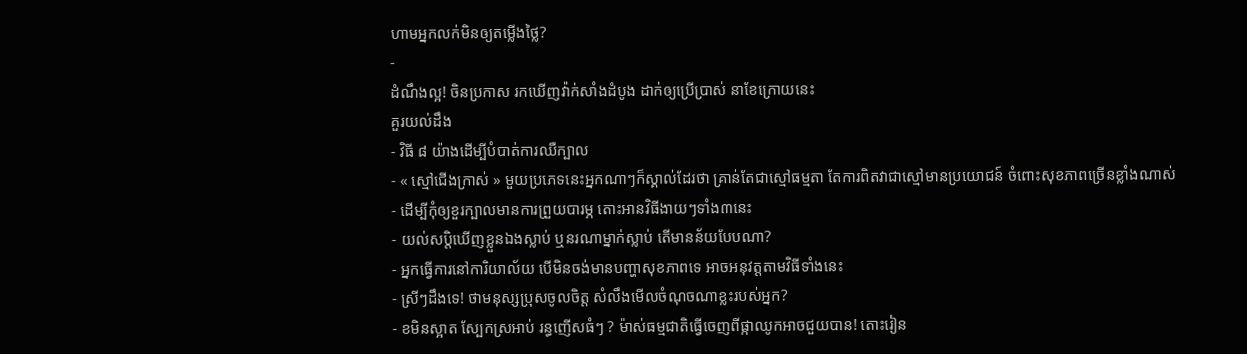ហាមអ្នកលក់មិនឲ្យតម្លើងថ្លៃ?
-
ដំណឹងល្អ! ចិនប្រកាស រកឃើញវ៉ាក់សាំងដំបូង ដាក់ឲ្យប្រើប្រាស់ នាខែក្រោយនេះ
គួរយល់ដឹង
- វិធី ៨ យ៉ាងដើម្បីបំបាត់ការឈឺក្បាល
- « ស្មៅជើងក្រាស់ » មួយប្រភេទនេះអ្នកណាៗក៏ស្គាល់ដែរថា គ្រាន់តែជាស្មៅធម្មតា តែការពិតវាជាស្មៅមានប្រយោជន៍ ចំពោះសុខភាពច្រើនខ្លាំងណាស់
- ដើម្បីកុំឲ្យខួរក្បាលមានការព្រួយបារម្ភ តោះអានវិធីងាយៗទាំង៣នេះ
- យល់សប្តិឃើញខ្លួនឯងស្លាប់ ឬនរណាម្នាក់ស្លាប់ តើមានន័យបែបណា?
- អ្នកធ្វើការនៅការិយាល័យ បើមិនចង់មានបញ្ហាសុខភាពទេ អាចអនុវត្តតាមវិធីទាំងនេះ
- ស្រីៗដឹងទេ! ថាមនុស្សប្រុសចូលចិត្ត សំលឹងមើលចំណុចណាខ្លះរបស់អ្នក?
- ខមិនស្អាត ស្បែកស្រអាប់ រន្ធញើសធំៗ ? ម៉ាស់ធម្មជាតិធ្វើចេញពីផ្កាឈូកអាចជួយបាន! តោះរៀន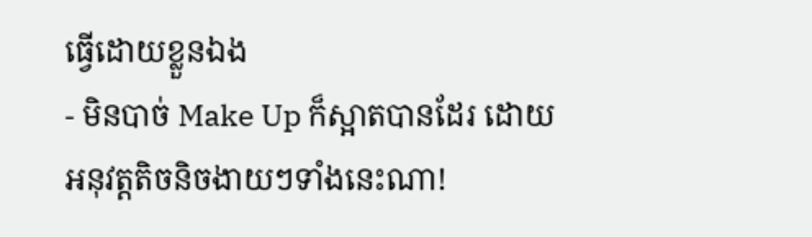ធ្វើដោយខ្លួនឯង
- មិនបាច់ Make Up ក៏ស្អាតបានដែរ ដោយអនុវត្តតិចនិចងាយៗទាំងនេះណា!